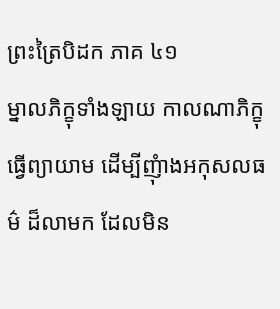ព្រះត្រៃបិដក ភាគ ៤១
ម្នាលភិក្ខុទាំងឡាយ កាលណាភិក្ខុធ្វើព្យាយាម ដើម្បីញុំាងអកុសលធម៌ ដ៏លាមក ដែលមិន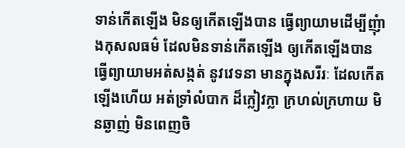ទាន់កើតឡើង មិនឲ្យកើតឡើងបាន ធ្វើព្យាយាមដើម្បីញុំាងកុសលធម៌ ដែលមិនទាន់កើតឡើង ឲ្យកើតឡើងបាន ធ្វើព្យាយាមអត់សង្កត់ នូវវេទនា មានក្នុងសរីរៈ ដែលកើតឡើងហើយ អត់ទ្រាំលំបាក ដ៏ក្លៀវក្លា ក្រហល់ក្រហាយ មិនឆ្ងាញ់ មិនពេញចិ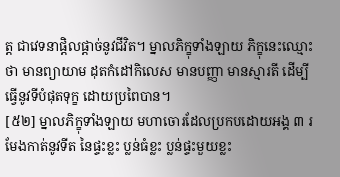ត្ត ជាវេទនាផ្ដិលផ្ដាច់នូវជីវិត។ ម្នាលភិក្ខុទាំងឡាយ ភិក្ខុនេះឈ្មោះថា មានព្យាយាម ដុតកំដៅកិលេស មានបញ្ញា មានស្មារតី ដើម្បីធ្វើនូវទីបំផុតទុក្ខ ដោយប្រពៃបាន។
[៥២] ម្នាលភិក្ខុទាំងឡាយ មហាចោរដែលប្រកបដោយអង្គ ៣ រមែងកាត់នូវទីត នៃផ្ទះខ្លះ ប្លន់ធំខ្លះ ប្លន់ផ្ទះមួយខ្លះ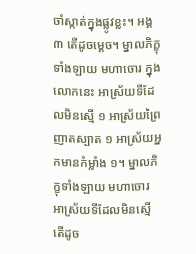ចាំស្កាត់ក្នុងផ្លូវខ្លះ។ អង្គ៣ តើដូចម្ដេច។ ម្នាលភិក្ខុទាំងឡាយ មហាចោរ ក្នុងលោកនេះ អាស្រ័យទីដែលមិនស្មើ ១ អាស្រ័យព្រៃញាតស្បាត ១ អាស្រ័យអ្នកមានកំម្លាំង ១។ ម្នាលភិក្ខុទាំងឡាយ មហាចោរ អាស្រ័យទីដែលមិនស្មើ តើដូច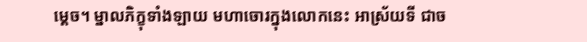ម្ដេច។ ម្នាលភិក្ខុទាំងឡាយ មហាចោរក្នុងលោកនេះ អាស្រ័យទី ជាច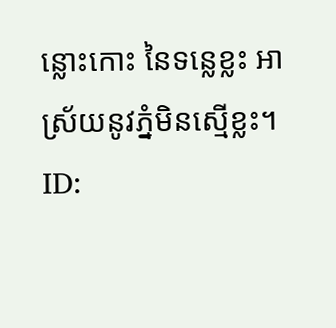ន្លោះកោះ នៃទន្លេខ្លះ អាស្រ័យនូវភ្នំមិនស្មើខ្លះ។
ID: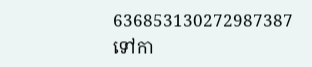636853130272987387
ទៅកា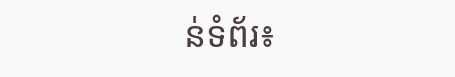ន់ទំព័រ៖